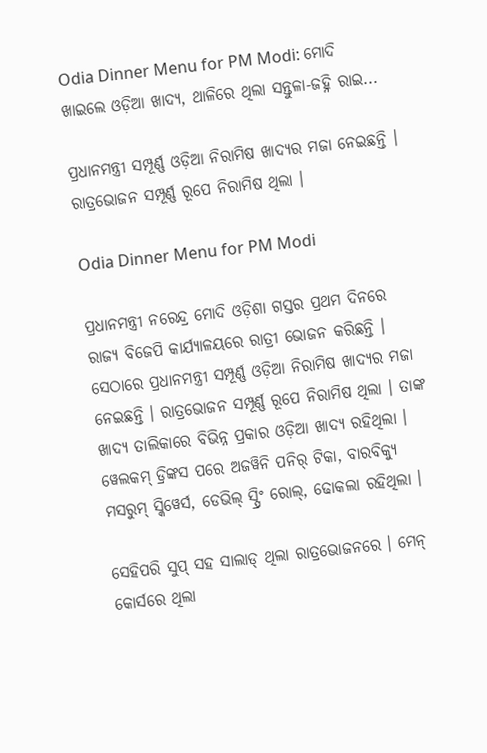Odia Dinner Menu for PM Modi: ମୋଦି ଖାଇଲେ ଓଡ଼ିଆ ଖାଦ୍ୟ, ଥାଳିରେ ଥିଲା ସନ୍ତୁଳା-ଜହ୍ନି ରାଇ...

ପ୍ରଧାନମନ୍ତ୍ରୀ ସମ୍ପୂର୍ଣ୍ଣ ଓଡ଼ିଆ ନିରାମିଷ ଖାଦ୍ୟର ମଜା ନେଇଛନ୍ତି । ରାତ୍ରଭୋଜନ ସମ୍ପୂର୍ଣ୍ଣ ରୂପେ ନିରାମିଷ ଥିଲା ।

Odia Dinner Menu for PM Modi

ପ୍ରଧାନମନ୍ତ୍ରୀ ନରେନ୍ଦ୍ର ମୋଦି ଓଡ଼ିଶା ଗସ୍ତର ପ୍ରଥମ ଦିନରେ ରାଜ୍ୟ ବିଜେପି କାର୍ଯ୍ୟାଳୟରେ ରାତ୍ରୀ ଭୋଜନ କରିଛନ୍ତି । ସେଠାରେ ପ୍ରଧାନମନ୍ତ୍ରୀ ସମ୍ପୂର୍ଣ୍ଣ ଓଡ଼ିଆ ନିରାମିଷ ଖାଦ୍ୟର ମଜା ନେଇଛନ୍ତି । ରାତ୍ରଭୋଜନ ସମ୍ପୂର୍ଣ୍ଣ ରୂପେ ନିରାମିଷ ଥିଲା । ତାଙ୍କ ଖାଦ୍ୟ ତାଲିକାରେ ବିଭିନ୍ନ ପ୍ରକାର ଓଡ଼ିଆ ଖାଦ୍ୟ ରହିଥିଲା । ୱେଲକମ୍ ଡ୍ରିଙ୍କସ ପରେ ଅଜୱିନି ପନିର୍ ଟିକା, ବାରବିକ୍ୟୁ ମସରୁମ୍ ସ୍କିୱେର୍ସ, ଡେଭିଲ୍ ସ୍ପ୍ରିଂ ରୋଲ୍, ଢୋକଲା ରହିଥିଲା ।

ସେହିପରି ସୁପ୍ ସହ ସାଲାଡ୍ ଥିଲା ରାତ୍ରଭୋଜନରେ । ମେନ୍ କୋର୍ସରେ ଥିଲା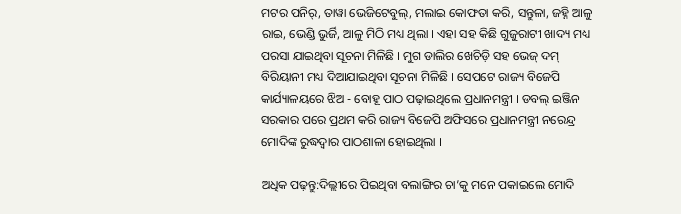ମଟର ପନିର୍, ତାୱା ଭେଜିଟେବୁଲ୍, ମଲାଇ କୋଫତା କରି, ସନ୍ତୁଳା, ଜହ୍ନି ଆଳୁ ରାଇ, ଭେଣ୍ଡି ଭୁର୍ଜି, ଆଳୁ ମିଠି ମଧ୍ୟ ଥିଲା । ଏହା ସହ କିଛି ଗୁଜୁରାଟୀ ଖାଦ୍ୟ ମଧ୍ୟ ପରସା ଯାଇଥିବା ସୂଚନା ମିଳିଛି । ମୁଗ ଡାଲିର ଖେଚିଡ଼ି ସହ ଭେଜ୍ ଦମ୍ ବିରିୟାନୀ ମଧ୍ୟ ଦିଆଯାଇଥିବା ସୂଚନା ମିଳିଛି । ସେପଟେ ରାଜ୍ୟ ବିଜେପି କାର୍ଯ୍ୟାଳୟରେ ଝିଅ - ବୋହୂ ପାଠ ପଢ଼ାଇଥିଲେ ପ୍ରଧାନମନ୍ତ୍ରୀ । ଡବଲ୍ ଇଞ୍ଜିନ ସରକାର ପରେ ପ୍ରଥମ କରି ରାଜ୍ୟ ବିଜେପି ଅଫିସରେ ପ୍ରଧାନମନ୍ତ୍ରୀ ନରେନ୍ଦ୍ର ମୋଦିଙ୍କ ରୁଦ୍ଧଦ୍ୱାର ପାଠଶାଳା ହୋଇଥିଲା ।

ଅଧିକ ପଢ଼ନ୍ତୁ:ଦିଲ୍ଲୀରେ ପିଇଥିବା ବଲାଙ୍ଗିର ଚା’କୁ ମନେ ପକାଇଲେ ମୋଦି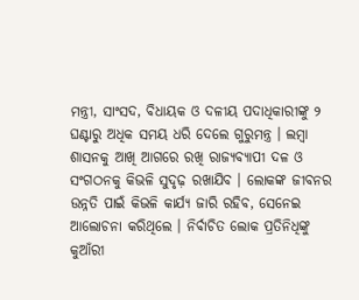ମନ୍ତ୍ରୀ, ସାଂସଦ, ବିଧାୟକ ଓ ଦଳୀୟ ପଦାଧିକାରୀଙ୍କୁ ୨ ଘଣ୍ଟାରୁ ଅଧିକ ସମୟ ଧରି ଦେଲେ ଗୁରୁମନ୍ତ୍ର । ଲମ୍ବା ଶାସନକୁ ଆଖି ଆଗରେ ରଖି ରାଜ୍ୟବ୍ୟାପୀ ଦଳ ଓ ସଂଗଠନକୁ କିଭଳି ସୁଦୃଢ଼ ରଖାଯିବ । ଲୋକଙ୍କ ଜୀବନର ଉନ୍ନତି ପାଇଁ କିଭଳି କାର୍ଯ୍ୟ ଜାରି ରହିବ, ସେନେଇ ଆଲୋଚନା କରିଥିଲେ । ନିର୍ବାଚିତ ଲୋକ ପ୍ରତିନିଧିଙ୍କୁ କୁଆଁରୀ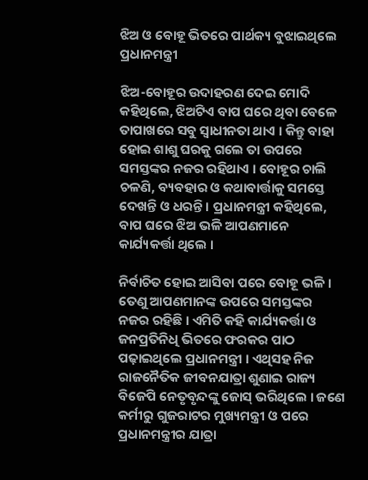ଝିଅ ଓ ବୋହୂ ଭିତରେ ପାର୍ଥକ୍ୟ ବୁଝାଇଥିଲେ ପ୍ରଧାନମନ୍ତ୍ରୀ

ଝିଅ-ବୋହୂର ଉଦାହରଣ ଦେଇ ମୋଦି କହିଥିଲେ, ଝିଅଟିଏ ବାପ ଘରେ ଥିବା ବେଳେ ତାପାଖରେ ସବୁ ସ୍ୱାଧୀନତା ଥାଏ । କିନ୍ତୁ ବାହା ହୋଇ ଶାଶୁ ଘରକୁ ଗଲେ ତା ଉପରେ ସମସ୍ତଙ୍କର ନଜର ରହିଥାଏ । ବୋହୂର ଚାଲି ଚଳଣି, ବ୍ୟବହାର ଓ କଥାବାର୍ତ୍ତାକୁ ସମସ୍ତେ ଦେଖନ୍ତି ଓ ଧରନ୍ତି । ପ୍ରଧାନମନ୍ତ୍ରୀ କହିଥିଲେ, ବାପ ଘରେ ଝିଅ ଭଳି ଆପଣମାନେ କାର୍ଯ୍ୟକର୍ତ୍ତା ଥିଲେ ।

ନିର୍ବାଚିତ ହୋଇ ଆସିବା ପରେ ବୋହୂ ଭଳି । ତେଣୁ ଆପଣମାନଙ୍କ ଉପରେ ସମସ୍ତଙ୍କର ନଜର ରହିଛି । ଏମିତି କହି କାର୍ଯ୍ୟକର୍ତ୍ତା ଓ ଜନପ୍ରତିନିଧି ଭିତରେ ଫରକର ପାଠ ପଢ଼ାଇଥିଲେ ପ୍ରଧାନମନ୍ତ୍ରୀ । ଏଥିସହ ନିଜ ରାଜନୈତିକ ଜୀବନଯାତ୍ରା ଶୁଣାଇ ରାଜ୍ୟ ବିଜେପି ନେତୃବୃନ୍ଦଙ୍କୁ ଜୋସ୍ ଭରିଥିଲେ । ଜଣେ କର୍ମୀରୁ ଗୁଜରାଟର ମୁଖ୍ୟମନ୍ତ୍ରୀ ଓ ପରେ ପ୍ରଧାନମନ୍ତ୍ରୀର ଯାତ୍ରା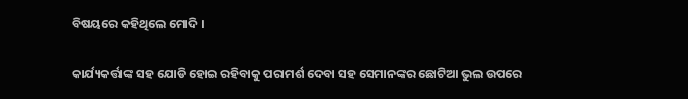ବିଷୟରେ କହିଥିଲେ ମୋଦି ।

କାର୍ଯ୍ୟକର୍ତ୍ତାଙ୍କ ସହ ଯୋଡି ହୋଇ ରହିବାକୁ ପରାମର୍ଶ ଦେବା ସହ ସେମାନଙ୍କର ଛୋଟିଆ ଭୁଲ ଉପରେ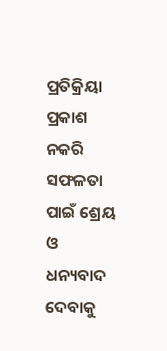ପ୍ରତିକ୍ରିୟା ପ୍ରକାଶ ନକରି ସଫଳତା ପାଇଁ ଶ୍ରେୟ ଓ ଧନ୍ୟବାଦ ଦେବାକୁ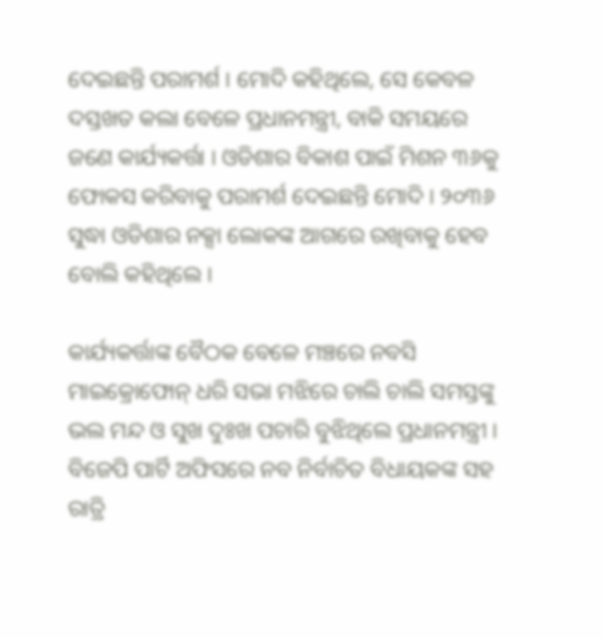ଦେଇଛନ୍ତି ପରାମର୍ଶ । ମୋଦି କହିଥିଲେ, ସେ କେବଳ ଦସ୍ତଖତ କଲା ବେଳେ ପ୍ରଧାନମନ୍ତ୍ରୀ, ବାକି ସମୟରେ ଜଣେ କାର୍ଯ୍ୟକର୍ତ୍ତା । ଓଡିଶାର ବିକାଶ ପାଇଁ ମିଶନ ୩୬କୁ ଫୋକସ କରିବାକୁ ପରାମର୍ଶ ଦେଇଛନ୍ତି ମୋଦି । ୨୦୩୬ ସୁଦ୍ଧା ଓଡିଶାର ନକ୍ସା ଲୋକଙ୍କ ଆଗରେ ରଖିବାକୁ ହେବ ବୋଲି କହିଥିଲେ ।

କାର୍ଯ୍ୟକର୍ତ୍ତାଙ୍କ ବୈଠକ ବେଳେ ମଞ୍ଚରେ ନବସି ମାଇକ୍ରୋଫୋନ୍ ଧରି ସଭା ମଝିରେ ଚାଲି ଚାଲି ସମସ୍ତଙ୍କୁ ଭଲ ମନ୍ଦ ଓ ସୁଖ ଦୁଃଖ ପଚାରି ବୁଝିଥିଲେ ପ୍ରଧାନମନ୍ତ୍ରୀ । ବିଜେପି ପାର୍ଟି ଅଫିସରେ ନବ ନିର୍ବାଚିତ ବିଧାୟକଙ୍କ ସହ ରାତ୍ରି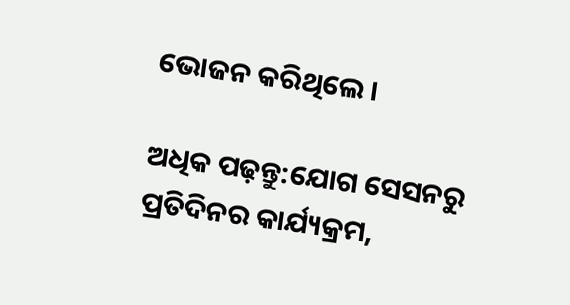ଭୋଜନ କରିଥିଲେ ।

ଅଧିକ ପଢ଼ନ୍ତୁ:ଯୋଗ ସେସନରୁ ପ୍ରତିଦିନର କାର୍ଯ୍ୟକ୍ରମ,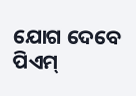ଯୋଗ ଦେବେ ପିଏମ୍